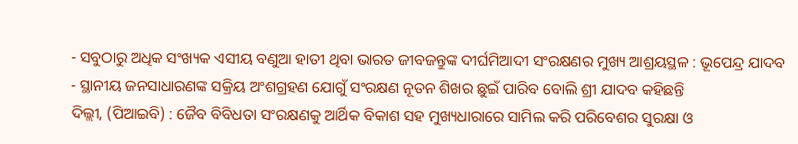- ସବୁଠାରୁ ଅଧିକ ସଂଖ୍ୟକ ଏସୀୟ ବଣୁଆ ହାତୀ ଥିବା ଭାରତ ଜୀବଜନ୍ତୁଙ୍କ ଦୀର୍ଘମିଆଦୀ ସଂରକ୍ଷଣର ମୁଖ୍ୟ ଆଶ୍ରୟସ୍ଥଳ : ଭୂପେନ୍ଦ୍ର ଯାଦବ
- ସ୍ଥାନୀୟ ଜନସାଧାରଣଙ୍କ ସକ୍ରିୟ ଅଂଶଗ୍ରହଣ ଯୋଗୁଁ ସଂରକ୍ଷଣ ନୂତନ ଶିଖର ଛୁଇଁ ପାରିବ ବୋଲି ଶ୍ରୀ ଯାଦବ କହିଛନ୍ତି
ଦିଲ୍ଲୀ, (ପିଆଇବି) : ଜୈବ ବିବିଧତା ସଂରକ୍ଷଣକୁ ଆର୍ଥିକ ବିକାଶ ସହ ମୁଖ୍ୟଧାରାରେ ସାମିଲ କରି ପରିବେଶର ସୁରକ୍ଷା ଓ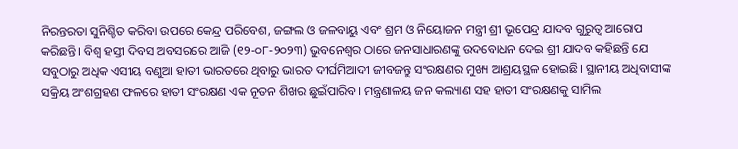ନିରନ୍ତରତା ସୁନିଶ୍ଚିତ କରିବା ଉପରେ କେନ୍ଦ୍ର ପରିବେଶ, ଜଙ୍ଗଲ ଓ ଜଳବାୟୁ ଏବଂ ଶ୍ରମ ଓ ନିୟୋଜନ ମନ୍ତ୍ରୀ ଶ୍ରୀ ଭୂପେନ୍ଦ୍ର ଯାଦବ ଗୁରୁତ୍ବ ଆରୋପ କରିଛନ୍ତି। ବିଶ୍ବ ହସ୍ତୀ ଦିବସ ଅବସରରେ ଆଜି (୧୨-୦୮-୨୦୨୩) ଭୁବନେଶ୍ବର ଠାରେ ଜନସାଧାରଣଙ୍କୁ ଉଦବୋଧନ ଦେଇ ଶ୍ରୀ ଯାଦବ କହିଛନ୍ତି ଯେ ସବୁଠାରୁ ଅଧିକ ଏସୀୟ ବଣୁଆ ହାତୀ ଭାରତରେ ଥିବାରୁ ଭାରତ ଦୀର୍ଘମିଆଦୀ ଜୀବଜନ୍ତୁ ସଂରକ୍ଷଣର ମୁଖ୍ୟ ଆଶ୍ରୟସ୍ଥଳ ହୋଇଛି। ସ୍ଥାନୀୟ ଅଧିବାସୀଙ୍କ ସକ୍ରିୟ ଅଂଶଗ୍ରହଣ ଫଳରେ ହାତୀ ସଂରକ୍ଷଣ ଏକ ନୂତନ ଶିଖର ଛୁଇଁପାରିବ। ମନ୍ତ୍ରଣାଳୟ ଜନ କଲ୍ୟାଣ ସହ ହାତୀ ସଂରକ୍ଷଣକୁ ସାମିଲ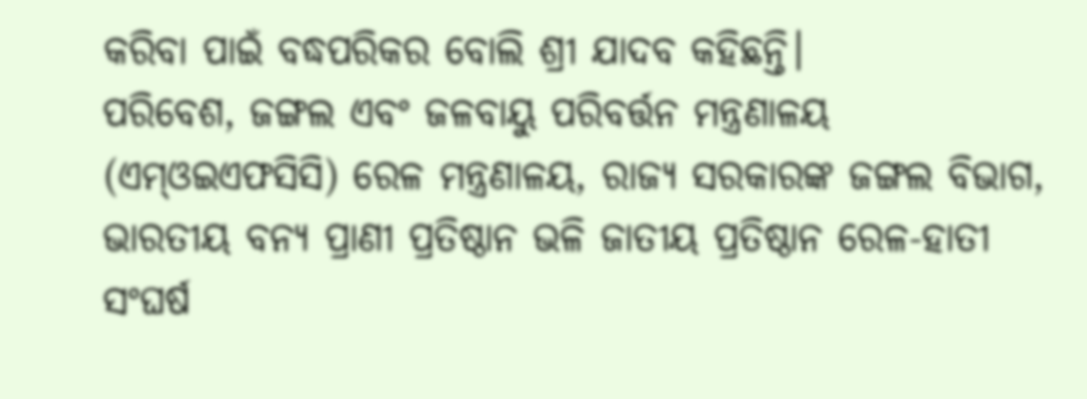କରିବା ପାଇଁ ବଦ୍ଧପରିକର ବୋଲି ଶ୍ରୀ ଯାଦବ କହିଛନ୍ତି।
ପରିବେଶ, ଜଙ୍ଗଲ ଏବଂ ଜଳବାୟୁ ପରିବର୍ତ୍ତନ ମନ୍ତ୍ରଣାଳୟ (ଏମ୍ଓଇଏଫସିସି) ରେଳ ମନ୍ତ୍ରଣାଳୟ, ରାଜ୍ୟ ସରକାରଙ୍କ ଜଙ୍ଗଲ ବିଭାଗ, ଭାରତୀୟ ବନ୍ୟ ପ୍ରାଣୀ ପ୍ରତିଷ୍ଠାନ ଭଳି ଜାତୀୟ ପ୍ରତିଷ୍ଠାନ ରେଳ-ହାତୀ ସଂଘର୍ଷ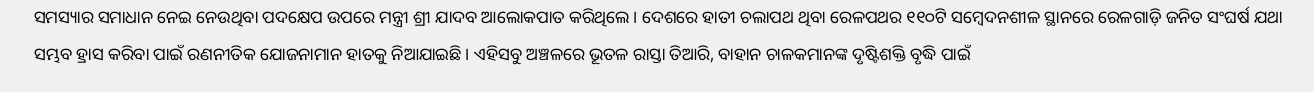ସମସ୍ୟାର ସମାଧାନ ନେଇ ନେଉଥିବା ପଦକ୍ଷେପ ଉପରେ ମନ୍ତ୍ରୀ ଶ୍ରୀ ଯାଦବ ଆଲୋକପାତ କରିଥିଲେ। ଦେଶରେ ହାତୀ ଚଲାପଥ ଥିବା ରେଳପଥର ୧୧୦ଟି ସମ୍ବେଦନଶୀଳ ସ୍ଥାନରେ ରେଳଗାଡ଼ି ଜନିତ ସଂଘର୍ଷ ଯଥା ସମ୍ଭବ ହ୍ରାସ କରିବା ପାଇଁ ରଣନୀତିକ ଯୋଜନାମାନ ହାତକୁ ନିଆଯାଇଛି। ଏହିସବୁ ଅଞ୍ଚଳରେ ଭୂତଳ ରାସ୍ତା ତିଆରି, ବାହାନ ଚାଳକମାନଙ୍କ ଦୃଷ୍ଟିଶକ୍ତି ବୃଦ୍ଧି ପାଇଁ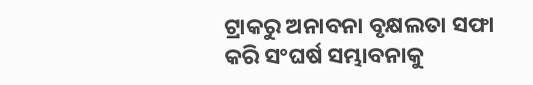ଟ୍ରାକରୁ ଅନାବନା ବୃକ୍ଷଲତା ସଫା କରି ସଂଘର୍ଷ ସମ୍ଭାବନାକୁ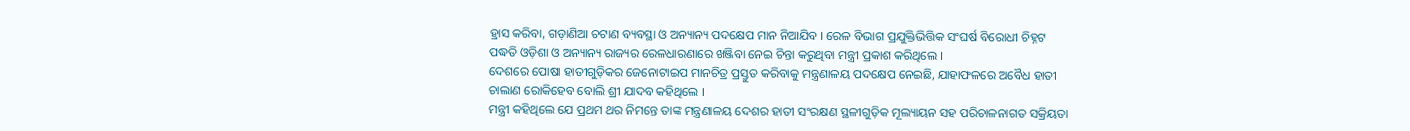ହ୍ରାସ କରିବା, ଗଡ଼ାଣିଆ ଚଟାଣ ବ୍ୟବସ୍ଥା ଓ ଅନ୍ୟାନ୍ୟ ପଦକ୍ଷେପ ମାନ ନିଆଯିବ । ରେଳ ବିଭାଗ ପ୍ରଯୁକ୍ତିଭିତ୍ତିକ ସଂଘର୍ଷ ବିରୋଧୀ ଚିହ୍ନଟ ପଦ୍ଧତି ଓଡ଼ିଶା ଓ ଅନ୍ୟାନ୍ୟ ରାଜ୍ୟର ରେଳଧାରଣାରେ ଖଞ୍ଜିବା ନେଇ ଚିନ୍ତା କରୁଥିବା ମନ୍ତ୍ରୀ ପ୍ରକାଶ କରିଥିଲେ ।
ଦେଶରେ ପୋଷା ହାତୀଗୁଡ଼ିକର ଜେନୋଟାଇପ ମାନଚିତ୍ର ପ୍ରସ୍ତୁତ କରିବାକୁ ମନ୍ତ୍ରଣାଳୟ ପଦକ୍ଷେପ ନେଇଛି, ଯାହାଫଳରେ ଅବୈଧ ହାତୀ ଚାଲାଣ ରୋକିହେବ ବୋଲି ଶ୍ରୀ ଯାଦବ କହିଥିଲେ ।
ମନ୍ତ୍ରୀ କହିଥିଲେ ଯେ ପ୍ରଥମ ଥର ନିମନ୍ତେ ତାଙ୍କ ମନ୍ତ୍ରଣାଳୟ ଦେଶର ହାତୀ ସଂରକ୍ଷଣ ସ୍ଥଳୀଗୁଡ଼ିକ ମୂଲ୍ୟାୟନ ସହ ପରିଚାଳନାଗତ ସକ୍ରିୟତା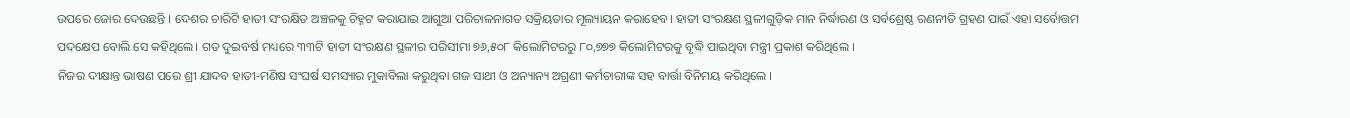ଉପରେ ଜୋର ଦେଉଛନ୍ତି । ଦେଶର ଚାରିଟି ହାତୀ ସଂରକ୍ଷିତ ଅଞ୍ଚଳକୁ ଚିହ୍ନଟ କରାଯାଇ ଆଗୁଆ ପରିଚାଳନାଗତ ସକ୍ରିୟତାର ମୂଲ୍ୟାୟନ କରାହେବ। ହାତୀ ସଂରକ୍ଷଣ ସ୍ଥଳୀଗୁଡ଼ିକ ମାନ ନିର୍ଦ୍ଧାରଣ ଓ ସର୍ବଶ୍ରେଷ୍ଠ ରଣନୀତି ଗ୍ରହଣ ପାଇଁ ଏହା ସର୍ବୋତ୍ତମ ପଦକ୍ଷେପ ବୋଲି ସେ କହିଥିଲେ। ଗତ ଦୁଇବର୍ଷ ମଧ୍ୟରେ ୩୩ଟି ହାତୀ ସଂରକ୍ଷଣ ସ୍ଥଳୀର ପରିସୀମା ୭୬,୫୦୮ କିଲୋମିଟରରୁ ୮୦,୭୭୭ କିଲୋମିଟରକୁ ବୃଦ୍ଧି ପାଇଥିବା ମନ୍ତ୍ରୀ ପ୍ରକାଶ କରିଥିଲେ ।
ନିଜର ଦୀକ୍ଷାନ୍ତ ଭାଷଣ ପରେ ଶ୍ରୀ ଯାଦବ ହାତୀ-ମଣିଷ ସଂଘର୍ଷ ସମସ୍ୟାର ମୁକାବିଲା କରୁଥିବା ଗଜ ସାଥୀ ଓ ଅନ୍ୟାନ୍ୟ ଅଗ୍ରଣୀ କର୍ମଚାରୀଙ୍କ ସହ ବାର୍ତ୍ତା ବିନିମୟ କରିଥିଲେ ।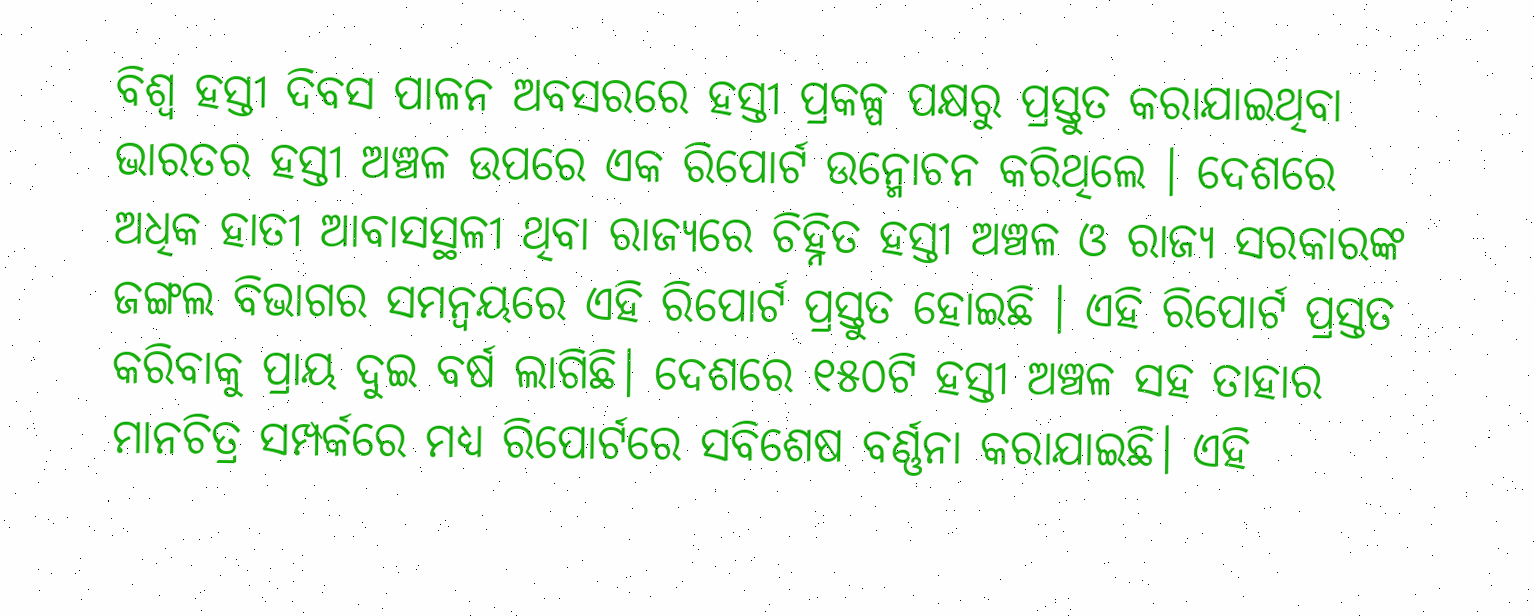ବିଶ୍ବ ହସ୍ତୀ ଦିବସ ପାଳନ ଅବସରରେ ହସ୍ତୀ ପ୍ରକଳ୍ପ ପକ୍ଷରୁ ପ୍ରସ୍ତୁତ କରାଯାଇଥିବା ଭାରତର ହସ୍ତୀ ଅଞ୍ଚଳ ଉପରେ ଏକ ରିପୋର୍ଟ ଉନ୍ମୋଚନ କରିଥିଲେ । ଦେଶରେ ଅଧିକ ହାତୀ ଆବାସସ୍ଥଳୀ ଥିବା ରାଜ୍ୟରେ ଚିହ୍ନିତ ହସ୍ତୀ ଅଞ୍ଚଳ ଓ ରାଜ୍ୟ ସରକାରଙ୍କ ଜଙ୍ଗଲ ବିଭାଗର ସମନ୍ବୟରେ ଏହି ରିପୋର୍ଟ ପ୍ରସ୍ତୁତ ହୋଇଛି । ଏହି ରିପୋର୍ଟ ପ୍ରସ୍ତତ କରିବାକୁ ପ୍ରାୟ ଦୁଇ ବର୍ଷ ଲାଗିଛି। ଦେଶରେ ୧୫୦ଟି ହସ୍ତୀ ଅଞ୍ଚଳ ସହ ତାହାର ମାନଚିତ୍ର ସମ୍ପର୍କରେ ମଧ୍ୟ ରିପୋର୍ଟରେ ସବିଶେଷ ବର୍ଣ୍ଣନା କରାଯାଇଛି। ଏହି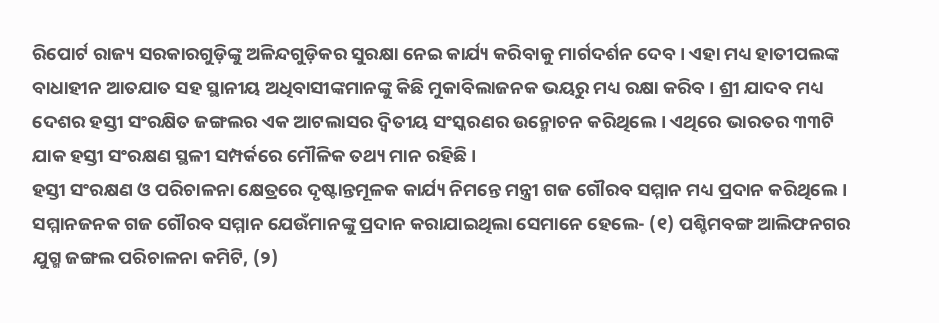ରିପୋର୍ଟ ରାଜ୍ୟ ସରକାରଗୁଡ଼ିଙ୍କୁ ଅଳିନ୍ଦଗୁଡ଼ିକର ସୁରକ୍ଷା ନେଇ କାର୍ଯ୍ୟ କରିବାକୁ ମାର୍ଗଦର୍ଶନ ଦେବ । ଏହା ମଧ୍ୟ ହାତୀପଲଙ୍କ ବାଧାହୀନ ଆତଯାତ ସହ ସ୍ଥାନୀୟ ଅଧିବାସୀଙ୍କମାନଙ୍କୁ କିଛି ମୁକାବିଲାଜନକ ଭୟରୁ ମଧ୍ୟ ରକ୍ଷା କରିବ । ଶ୍ରୀ ଯାଦବ ମଧ୍ୟ ଦେଶର ହସ୍ତୀ ସଂରକ୍ଷିତ ଜଙ୍ଗଲର ଏକ ଆଟଲାସର ଦ୍ବିତୀୟ ସଂସ୍କରଣର ଉନ୍ମୋଚନ କରିଥିଲେ । ଏଥିରେ ଭାରତର ୩୩ଟି ଯାକ ହସ୍ତୀ ସଂରକ୍ଷଣ ସ୍ଥଳୀ ସମ୍ପର୍କରେ ମୌଳିକ ତଥ୍ୟ ମାନ ରହିଛି ।
ହସ୍ତୀ ସଂରକ୍ଷଣ ଓ ପରିଚାଳନା କ୍ଷେତ୍ରରେ ଦୃଷ୍ଟାନ୍ତମୂଳକ କାର୍ଯ୍ୟ ନିମନ୍ତେ ମନ୍ତ୍ରୀ ଗଜ ଗୌରବ ସମ୍ମାନ ମଧ୍ୟ ପ୍ରଦାନ କରିଥିଲେ । ସମ୍ମାନଜନକ ଗଜ ଗୌରବ ସମ୍ମାନ ଯେଉଁମାନଙ୍କୁ ପ୍ରଦାନ କରାଯାଇଥିଲା ସେମାନେ ହେଲେ- (୧) ପଶ୍ଚିମବଙ୍ଗ ଆଲିଫନଗର ଯୁଗ୍ମ ଜଙ୍ଗଲ ପରିଚାଳନା କମିଟି, (୨)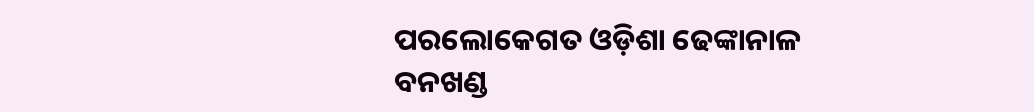ପରଲୋକେଗତ ଓଡ଼ିଶା ଢେଙ୍କାନାଳ ବନଖଣ୍ଡ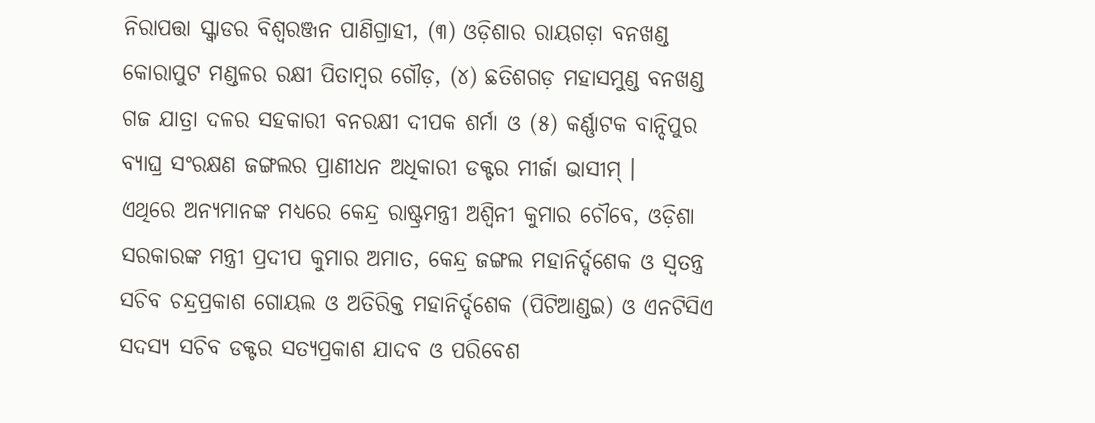ନିରାପତ୍ତା ସ୍କ୍ବାଡର ବିଶ୍ବରଞ୍ଜନ ପାଣିଗ୍ରାହୀ, (୩) ଓଡ଼ିଶାର ରାୟଗଡ଼ା ବନଖଣ୍ଡ କୋରାପୁଟ ମଣ୍ଡଳର ରକ୍ଷୀ ପିତାମ୍ବର ଗୌଡ଼, (୪) ଛତିଶଗଡ଼ ମହାସମୁଣ୍ଡ ବନଖଣ୍ଡ ଗଜ ଯାତ୍ରା ଦଳର ସହକାରୀ ବନରକ୍ଷୀ ଦୀପକ ଶର୍ମା ଓ (୫) କର୍ଣ୍ଣାଟକ ବାନ୍ଦିପୁର ବ୍ୟାଘ୍ର ସଂରକ୍ଷଣ ଜଙ୍ଗଲର ପ୍ରାଣୀଧନ ଅଧିକାରୀ ଡକ୍ଟର ମୀର୍ଜା ଭାସୀମ୍ ।
ଏଥିରେ ଅନ୍ୟମାନଙ୍କ ମଧ୍ୟରେ କେନ୍ଦ୍ର ରାଷ୍ଟ୍ରମନ୍ତ୍ରୀ ଅଶ୍ବିନୀ କୁମାର ଚୌବେ, ଓଡ଼ିଶା ସରକାରଙ୍କ ମନ୍ତ୍ରୀ ପ୍ରଦୀପ କୁମାର ଅମାତ, କେନ୍ଦ୍ର ଜଙ୍ଗଲ ମହାନିର୍ଦ୍ଦଶେକ ଓ ସ୍ବତନ୍ତ୍ର ସଚିବ ଚନ୍ଦ୍ରପ୍ରକାଶ ଗୋୟଲ ଓ ଅତିରିକ୍ତ ମହାନିର୍ଦ୍ଦଶେକ (ପିଟିଆଣ୍ଡଇ) ଓ ଏନଟିସିଏ ସଦସ୍ୟ ସଚିବ ଡକ୍ଟର ସତ୍ୟପ୍ରକାଶ ଯାଦବ ଓ ପରିବେଶ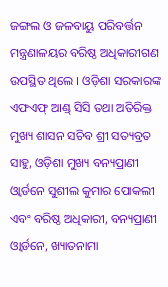ଜଙ୍ଗଲ ଓ ଜଳବାୟୁ ପରିବର୍ତ୍ତନ ମନ୍ତ୍ରଣାଳୟର ବରିଷ୍ଠ ଅଧିକାରୀଗଣ ଉପସ୍ଥିତ ଥିଲେ । ଓଡ଼ିଶା ସରକାରଙ୍କ ଏଫଏଫ୍ ଆଣ୍ଡ୍ ସିସି ତଥା ଅତିରିକ୍ତ ମୁଖ୍ୟ ଶାସନ ସଚିବ ଶ୍ରୀ ସତ୍ୟବ୍ରତ ସାହୁ, ଓଡ଼ିଶା ମୁଖ୍ୟ ବନ୍ୟପ୍ରାଣୀ ଓ୍ବାର୍ଡନେ ସୁଶୀଲ କୁମାର ପୋକଲୀ ଏବଂ ବରିଷ୍ଠ ଅଧିକାରୀ, ବନ୍ୟପ୍ରାଣୀ ଓ୍ବାର୍ଡନେ, ଖ୍ୟାତନାମା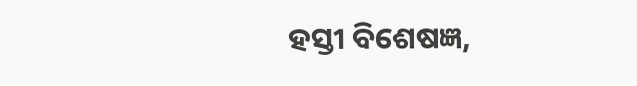ହସ୍ତୀ ବିଶେଷଜ୍ଞ,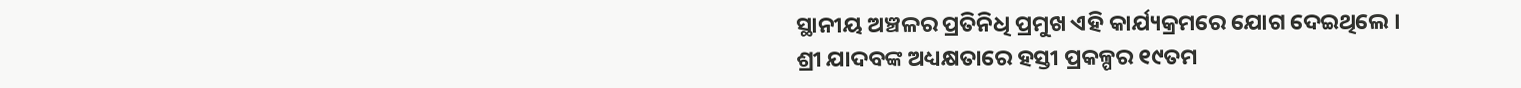ସ୍ଥାନୀୟ ଅଞ୍ଚଳର ପ୍ରତିନିଧି ପ୍ରମୁଖ ଏହି କାର୍ଯ୍ୟକ୍ରମରେ ଯୋଗ ଦେଇଥିଲେ ।
ଶ୍ରୀ ଯାଦବଙ୍କ ଅଧ୍ୟକ୍ଷତାରେ ହସ୍ତୀ ପ୍ରକଳ୍ପର ୧୯ତମ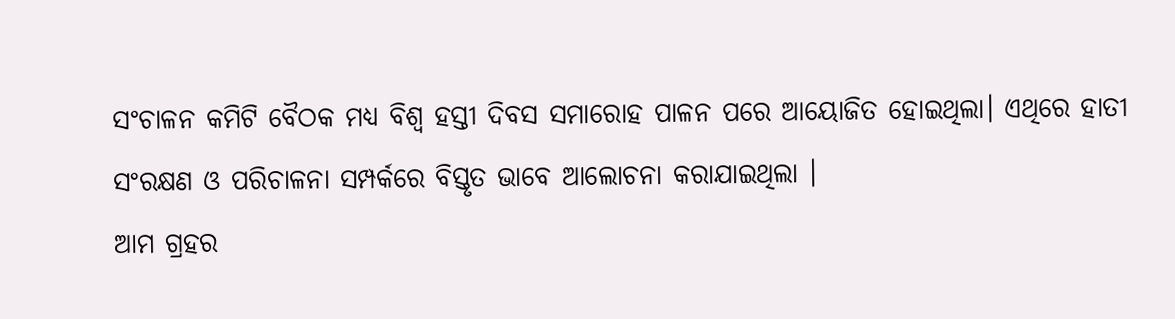ସଂଚାଳନ କମିଟି ବୈଠକ ମଧ୍ୟ ବିଶ୍ବ ହସ୍ତୀ ଦିବସ ସମାରୋହ ପାଳନ ପରେ ଆୟୋଜିତ ହୋଇଥିଲା। ଏଥିରେ ହାତୀ ସଂରକ୍ଷଣ ଓ ପରିଚାଳନା ସମ୍ପର୍କରେ ବିସ୍ତୃତ ଭାବେ ଆଲୋଚନା କରାଯାଇଥିଲା ।
ଆମ ଗ୍ରହର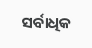ସର୍ବାଧିକ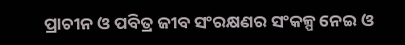ପ୍ରାଚୀନ ଓ ପବିତ୍ର ଜୀବ ସଂରକ୍ଷଣର ସଂକଳ୍ପ ନେଇ ଓ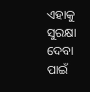ଏହାକୁ ସୁରକ୍ଷା ଦେବା ପାଇଁ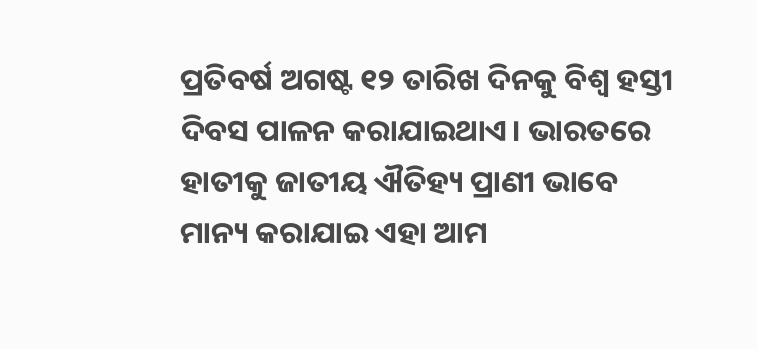ପ୍ରତିବର୍ଷ ଅଗଷ୍ଟ ୧୨ ତାରିଖ ଦିନକୁ ବିଶ୍ବ ହସ୍ତୀ ଦିବସ ପାଳନ କରାଯାଇଥାଏ। ଭାରତରେ ହାତୀକୁ ଜାତୀୟ ଐତିହ୍ୟ ପ୍ରାଣୀ ଭାବେ ମାନ୍ୟ କରାଯାଇ ଏହା ଆମ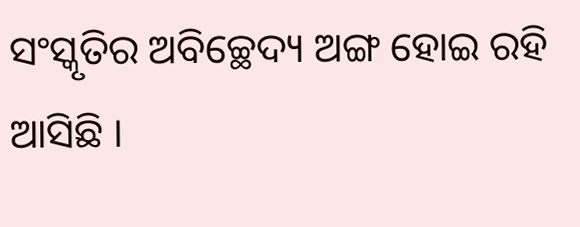ସଂସ୍କୃତିର ଅବିଚ୍ଛେଦ୍ୟ ଅଙ୍ଗ ହୋଇ ରହି ଆସିଛି ।